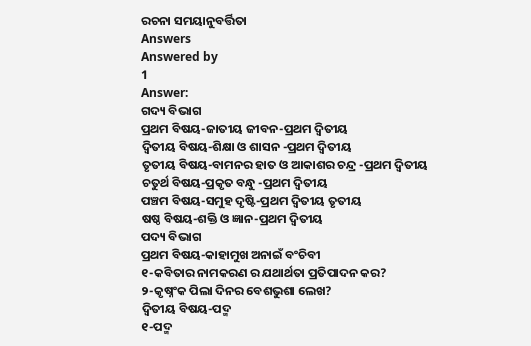ରଚନା ସମୟାନୁବର୍ତ୍ତିତା
Answers
Answered by
1
Answer:
ଗଦ୍ୟ ବିଭାଗ
ପ୍ରଥମ ବିଷୟ-ଜାତୀୟ ଜୀବନ-ପ୍ରଥମ ଦ୍ବିତୀୟ
ଦ୍ଵିତୀୟ ବିଷୟ-ଶିକ୍ଷା ଓ ଶାସନ -ପ୍ରଥମ ଦ୍ବିତୀୟ
ତୃତୀୟ ବିଷୟ-ବାମନର ହାତ ଓ ଆକାଶର ଚନ୍ଦ୍ର -ପ୍ରଥମ ଦ୍ବିତୀୟ
ଚତୁର୍ଥ ବିଷୟ-ପ୍ରକୃତ ବନ୍ଧୁ -ପ୍ରଥମ ଦ୍ବିତୀୟ
ପଞ୍ଚମ ବିଷୟ-ସମୁହ ଦୃଷ୍ଟି-ପ୍ରଥମ ଦ୍ବିତୀୟ ତୃତୀୟ
ଷଷ୍ଠ ବିଷୟ-ଶକ୍ତି ଓ ଜ୍ଞାନ-ପ୍ରଥମ ଦ୍ବିତୀୟ
ପଦ୍ୟ ବିଭାଗ
ପ୍ରଥମ ବିଷୟ-କାହାମୁଖ ଅନାଇଁ ବଂଚିବୀ
୧-କବିତାର ନାମକରଣ ର ଯଥାର୍ଥତା ପ୍ରତିପାଦନ କର?
୨-କୃଷ୍ନଂକ ପିଲା ଦିନର ବେଶଭୁଶା ଲେଖ?
ଦ୍ଵିତୀୟ ବିଷୟ-ପଦ୍ମ
୧-ପଦ୍ମ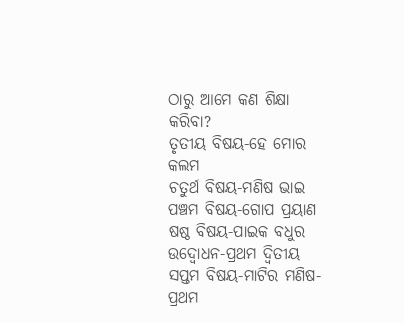ଠାରୁ ଆମେ କଣ ଶିକ୍ଷା କରିବା?
ତୃତୀୟ ବିଷୟ-ହେ ମୋର କଲମ
ଚତୁର୍ଥ ବିଷୟ-ମଣିଷ ଭାଇ
ପଞ୍ଚମ ବିଷୟ-ଗୋପ ପ୍ରୟାଣ
ଷଷ୍ଠ ବିଷୟ-ପାଇକ ବଧୁର ଉଦ୍ବୋଧନ-ପ୍ରଥମ ଦ୍ବିତୀୟ
ସପ୍ତମ ବିଷୟ-ମାଟିର ମଣିଷ-ପ୍ରଥମ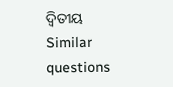ଦ୍ବିତୀୟ
Similar questions